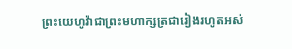ព្រះយេហូវ៉ាជាព្រះមហាក្សត្រជារៀងរហូតអស់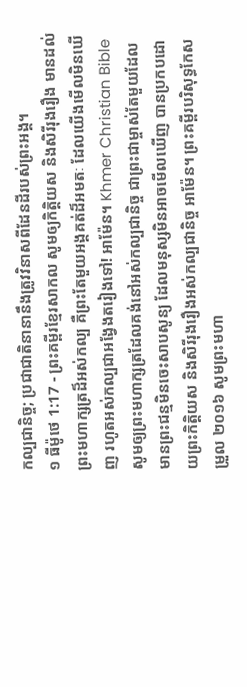កល្បជានិច្ច; ប្រជាជាតិនានានឹងត្រូវវិនាសពីដែនដីរបស់ព្រះអង្គ។
១ ធីម៉ូថេ 1:17 - ព្រះគម្ពីរខ្មែរសាកល សូមឲ្យកិត្តិយស និងសិរីរុងរឿង មានដល់ព្រះមហាក្សត្រដ៏អស់កល្ប គឺព្រះតែមួយអង្គគត់ដ៏អមតៈ ដែលយើងមើលមិនឃើញ រហូតអស់កល្បជាអង្វែងតរៀងទៅ! អាម៉ែន។ Khmer Christian Bible សូមឲ្យព្រះមហាក្សត្រដែលគង់នៅអស់កល្បជានិច្ច ជាព្រះជាម្ចាស់តែមួយដែលមានព្រះជន្មមិនចេះសាបសូន្យ ដែលមនុស្សមិនអាចមើលឃើញ បានប្រកបដោយព្រះកិត្ដិយស និងសិរីរុងរឿងអស់កល្បជានិច្ច អាម៉ែន។ ព្រះគម្ពីរបរិសុទ្ធកែសម្រួល ២០១៦ សូមព្រះមហា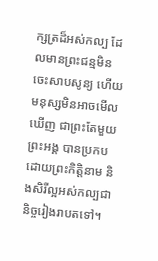ក្សត្រដ៏អស់កល្ប ដែលមានព្រះជន្មមិនចេះសាបសូន្យ ហើយមនុស្សមិនអាចមើលឃើញ ជាព្រះតែមួយព្រះអង្គ បានប្រកបដោយព្រះកិត្តិនាម និងសិរីល្អអស់កល្បជានិច្ចរៀងរាបតទៅ។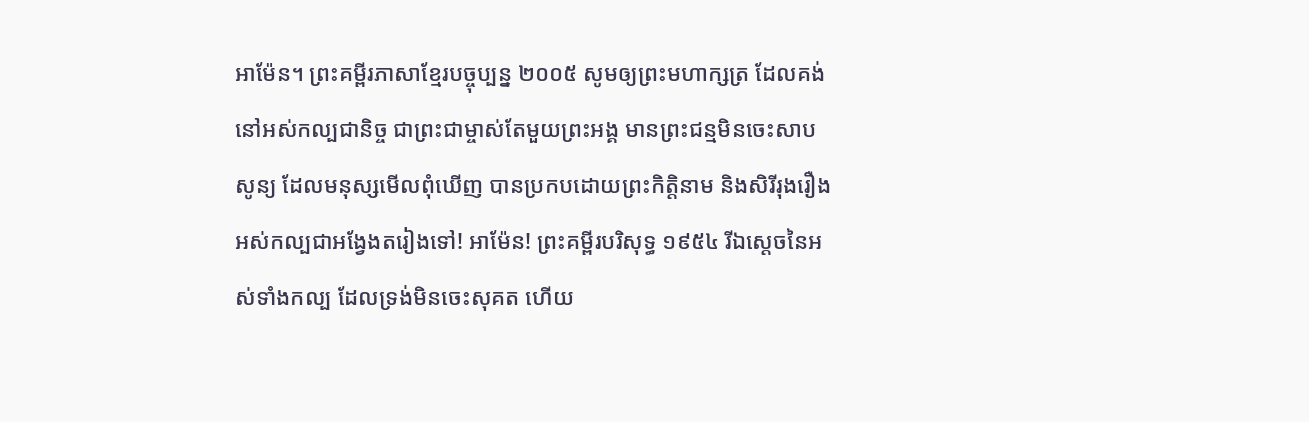អាម៉ែន។ ព្រះគម្ពីរភាសាខ្មែរបច្ចុប្បន្ន ២០០៥ សូមឲ្យព្រះមហាក្សត្រ ដែលគង់នៅអស់កល្បជានិច្ច ជាព្រះជាម្ចាស់តែមួយព្រះអង្គ មានព្រះជន្មមិនចេះសាបសូន្យ ដែលមនុស្សមើលពុំឃើញ បានប្រកបដោយព្រះកិត្តិនាម និងសិរីរុងរឿង អស់កល្បជាអង្វែងតរៀងទៅ! អាម៉ែន! ព្រះគម្ពីរបរិសុទ្ធ ១៩៥៤ រីឯស្តេចនៃអស់ទាំងកល្ប ដែលទ្រង់មិនចេះសុគត ហើយ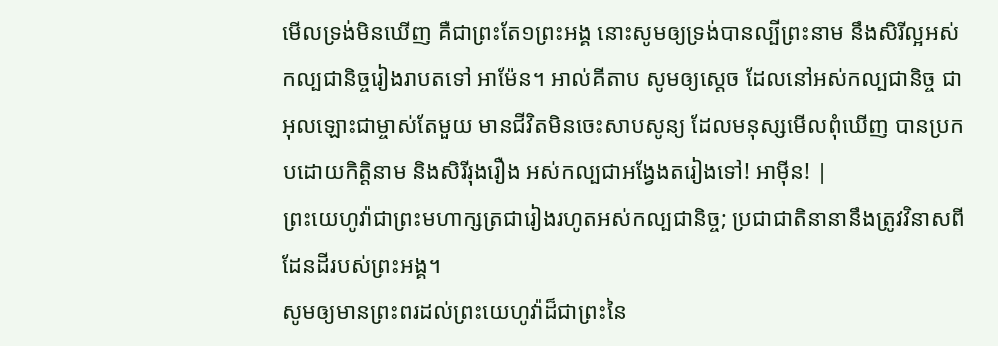មើលទ្រង់មិនឃើញ គឺជាព្រះតែ១ព្រះអង្គ នោះសូមឲ្យទ្រង់បានល្បីព្រះនាម នឹងសិរីល្អអស់កល្បជានិច្ចរៀងរាបតទៅ អាម៉ែន។ អាល់គីតាប សូមឲ្យស្តេច ដែលនៅអស់កល្បជានិច្ច ជាអុលឡោះជាម្ចាស់តែមួយ មានជីវិតមិនចេះសាបសូន្យ ដែលមនុស្សមើលពុំឃើញ បានប្រកបដោយកិត្ដិនាម និងសិរីរុងរឿង អស់កល្បជាអង្វែងតរៀងទៅ! អាម៉ីន! |
ព្រះយេហូវ៉ាជាព្រះមហាក្សត្រជារៀងរហូតអស់កល្បជានិច្ច; ប្រជាជាតិនានានឹងត្រូវវិនាសពីដែនដីរបស់ព្រះអង្គ។
សូមឲ្យមានព្រះពរដល់ព្រះយេហូវ៉ាដ៏ជាព្រះនៃ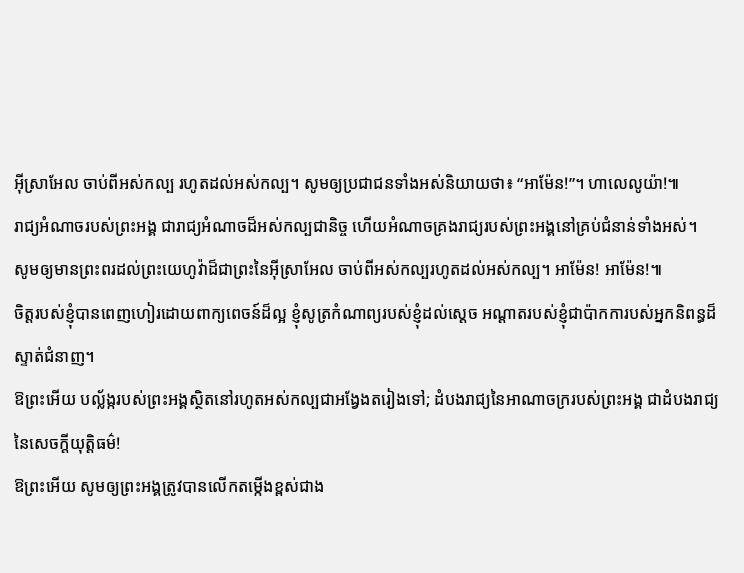អ៊ីស្រាអែល ចាប់ពីអស់កល្ប រហូតដល់អស់កល្ប។ សូមឲ្យប្រជាជនទាំងអស់និយាយថា៖ “អាម៉ែន!”។ ហាលេលូយ៉ា!៕
រាជ្យអំណាចរបស់ព្រះអង្គ ជារាជ្យអំណាចដ៏អស់កល្បជានិច្ច ហើយអំណាចគ្រងរាជ្យរបស់ព្រះអង្គនៅគ្រប់ជំនាន់ទាំងអស់។
សូមឲ្យមានព្រះពរដល់ព្រះយេហូវ៉ាដ៏ជាព្រះនៃអ៊ីស្រាអែល ចាប់ពីអស់កល្បរហូតដល់អស់កល្ប។ អាម៉ែន! អាម៉ែន!៕
ចិត្តរបស់ខ្ញុំបានពេញហៀរដោយពាក្យពេចន៍ដ៏ល្អ ខ្ញុំសូត្រកំណាព្យរបស់ខ្ញុំដល់ស្ដេច អណ្ដាតរបស់ខ្ញុំជាប៉ាកការបស់អ្នកនិពន្ធដ៏ស្ទាត់ជំនាញ។
ឱព្រះអើយ បល្ល័ង្ករបស់ព្រះអង្គស្ថិតនៅរហូតអស់កល្បជាអង្វែងតរៀងទៅ; ដំបងរាជ្យនៃអាណាចក្ររបស់ព្រះអង្គ ជាដំបងរាជ្យនៃសេចក្ដីយុត្តិធម៌!
ឱព្រះអើយ សូមឲ្យព្រះអង្គត្រូវបានលើកតម្កើងខ្ពស់ជាង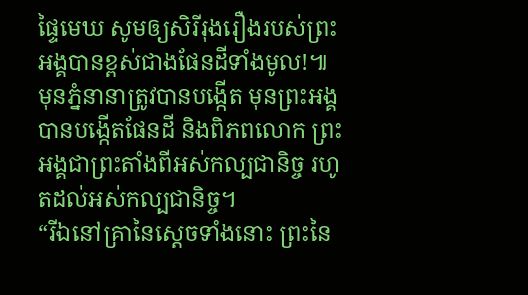ផ្ទៃមេឃ សូមឲ្យសិរីរុងរឿងរបស់ព្រះអង្គបានខ្ពស់ជាងផែនដីទាំងមូល!៕
មុនភ្នំនានាត្រូវបានបង្កើត មុនព្រះអង្គបានបង្កើតផែនដី និងពិភពលោក ព្រះអង្គជាព្រះតាំងពីអស់កល្បជានិច្ច រហូតដល់អស់កល្បជានិច្ច។
“រីឯនៅគ្រានៃស្ដេចទាំងនោះ ព្រះនៃ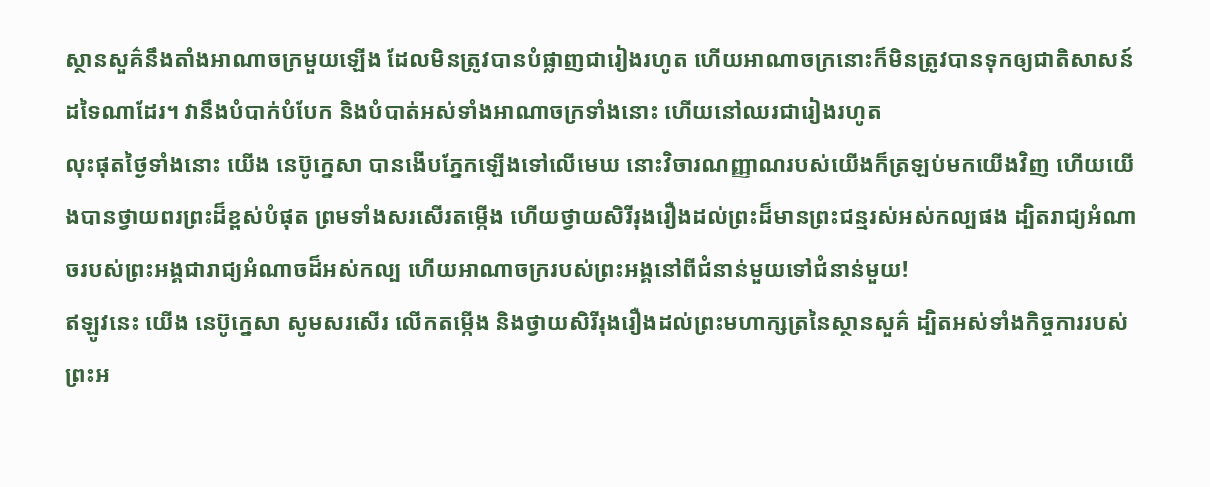ស្ថានសួគ៌នឹងតាំងអាណាចក្រមួយឡើង ដែលមិនត្រូវបានបំផ្លាញជារៀងរហូត ហើយអាណាចក្រនោះក៏មិនត្រូវបានទុកឲ្យជាតិសាសន៍ដទៃណាដែរ។ វានឹងបំបាក់បំបែក និងបំបាត់អស់ទាំងអាណាចក្រទាំងនោះ ហើយនៅឈរជារៀងរហូត
លុះផុតថ្ងៃទាំងនោះ យើង នេប៊ូក្នេសា បានងើបភ្នែកឡើងទៅលើមេឃ នោះវិចារណញ្ញាណរបស់យើងក៏ត្រឡប់មកយើងវិញ ហើយយើងបានថ្វាយពរព្រះដ៏ខ្ពស់បំផុត ព្រមទាំងសរសើរតម្កើង ហើយថ្វាយសិរីរុងរឿងដល់ព្រះដ៏មានព្រះជន្មរស់អស់កល្បផង ដ្បិតរាជ្យអំណាចរបស់ព្រះអង្គជារាជ្យអំណាចដ៏អស់កល្ប ហើយអាណាចក្ររបស់ព្រះអង្គនៅពីជំនាន់មួយទៅជំនាន់មួយ!
ឥឡូវនេះ យើង នេប៊ូក្នេសា សូមសរសើរ លើកតម្កើង និងថ្វាយសិរីរុងរឿងដល់ព្រះមហាក្សត្រនៃស្ថានសួគ៌ ដ្បិតអស់ទាំងកិច្ចការរបស់ព្រះអ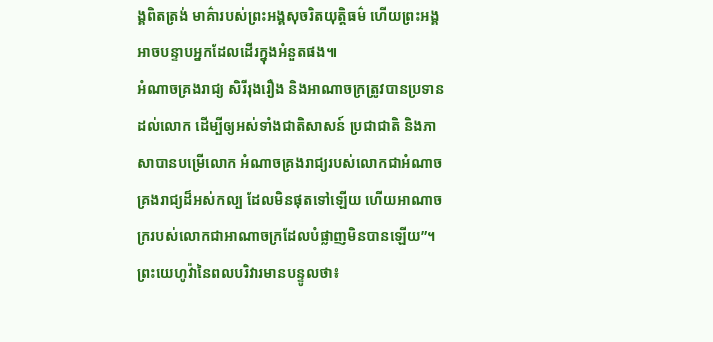ង្គពិតត្រង់ មាគ៌ារបស់ព្រះអង្គសុចរិតយុត្តិធម៌ ហើយព្រះអង្គអាចបន្ទាបអ្នកដែលដើរក្នុងអំនួតផង៕
អំណាចគ្រងរាជ្យ សិរីរុងរឿង និងអាណាចក្រត្រូវបានប្រទានដល់លោក ដើម្បីឲ្យអស់ទាំងជាតិសាសន៍ ប្រជាជាតិ និងភាសាបានបម្រើលោក អំណាចគ្រងរាជ្យរបស់លោកជាអំណាចគ្រងរាជ្យដ៏អស់កល្ប ដែលមិនផុតទៅឡើយ ហើយអាណាចក្ររបស់លោកជាអាណាចក្រដែលបំផ្លាញមិនបានឡើយ”។
ព្រះយេហូវ៉ានៃពលបរិវារមានបន្ទូលថា៖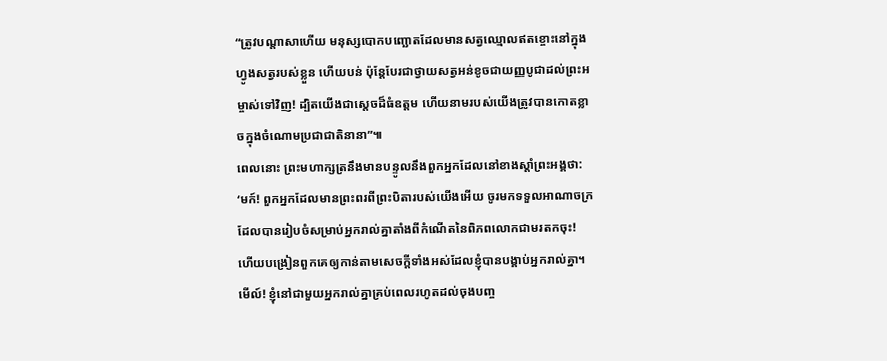“ត្រូវបណ្ដាសាហើយ មនុស្សបោកបញ្ឆោតដែលមានសត្វឈ្មោលឥតខ្ចោះនៅក្នុងហ្វូងសត្វរបស់ខ្លួន ហើយបន់ ប៉ុន្តែបែរជាថ្វាយសត្វអន់ខូចជាយញ្ញបូជាដល់ព្រះអម្ចាស់ទៅវិញ! ដ្បិតយើងជាស្ដេចដ៏ធំឧត្ដម ហើយនាមរបស់យើងត្រូវបានកោតខ្លាចក្នុងចំណោមប្រជាជាតិនានា”៕
ពេលនោះ ព្រះមហាក្សត្រនឹងមានបន្ទូលនឹងពួកអ្នកដែលនៅខាងស្ដាំព្រះអង្គថា: ‘មក៍! ពួកអ្នកដែលមានព្រះពរពីព្រះបិតារបស់យើងអើយ ចូរមកទទួលអាណាចក្រដែលបានរៀបចំសម្រាប់អ្នករាល់គ្នាតាំងពីកំណើតនៃពិភពលោកជាមរតកចុះ!
ហើយបង្រៀនពួកគេឲ្យកាន់តាមសេចក្ដីទាំងអស់ដែលខ្ញុំបានបង្គាប់អ្នករាល់គ្នា។ មើល៍! ខ្ញុំនៅជាមួយអ្នករាល់គ្នាគ្រប់ពេលរហូតដល់ចុងបញ្ច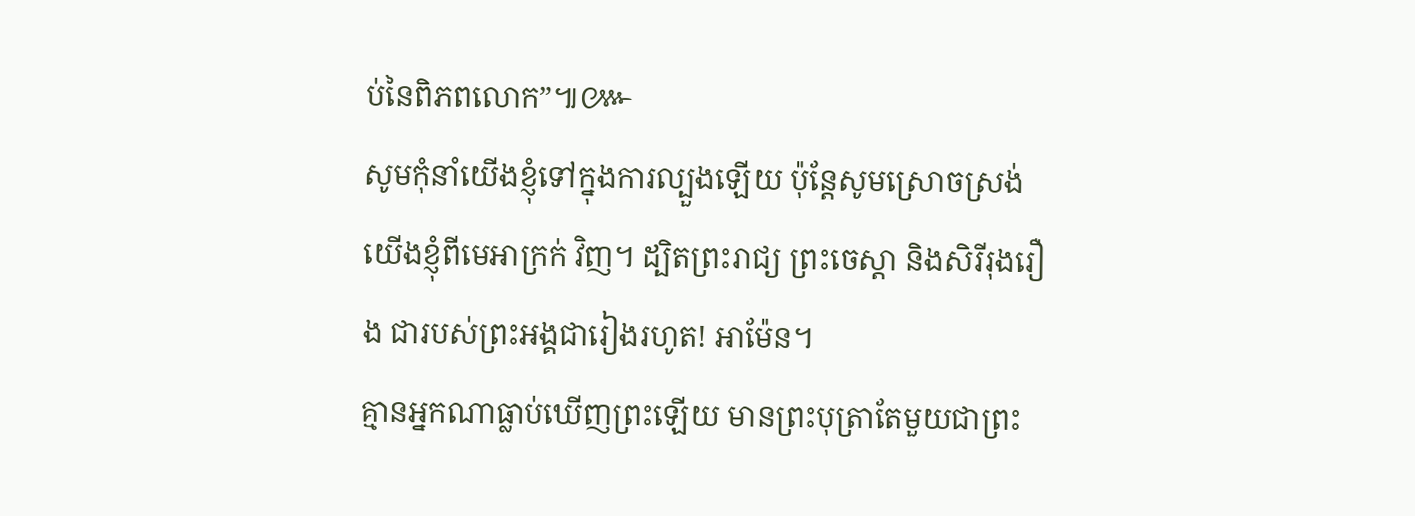ប់នៃពិភពលោក”៕៚
សូមកុំនាំយើងខ្ញុំទៅក្នុងការល្បួងឡើយ ប៉ុន្តែសូមស្រោចស្រង់យើងខ្ញុំពីមេអាក្រក់ វិញ។ ដ្បិតព្រះរាជ្យ ព្រះចេស្ដា និងសិរីរុងរឿង ជារបស់ព្រះអង្គជារៀងរហូត! អាម៉ែន។
គ្មានអ្នកណាធ្លាប់ឃើញព្រះឡើយ មានព្រះបុត្រាតែមួយជាព្រះ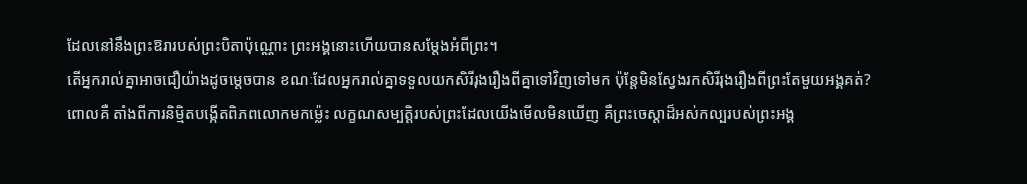ដែលនៅនឹងព្រះឱរារបស់ព្រះបិតាប៉ុណ្ណោះ ព្រះអង្គនោះហើយបានសម្ដែងអំពីព្រះ។
តើអ្នករាល់គ្នាអាចជឿយ៉ាងដូចម្ដេចបាន ខណៈដែលអ្នករាល់គ្នាទទួលយកសិរីរុងរឿងពីគ្នាទៅវិញទៅមក ប៉ុន្តែមិនស្វែងរកសិរីរុងរឿងពីព្រះតែមួយអង្គគត់?
ពោលគឺ តាំងពីការនិម្មិតបង្កើតពិភពលោកមកម្ល៉េះ លក្ខណសម្បត្តិរបស់ព្រះដែលយើងមើលមិនឃើញ គឺព្រះចេស្ដាដ៏អស់កល្បរបស់ព្រះអង្គ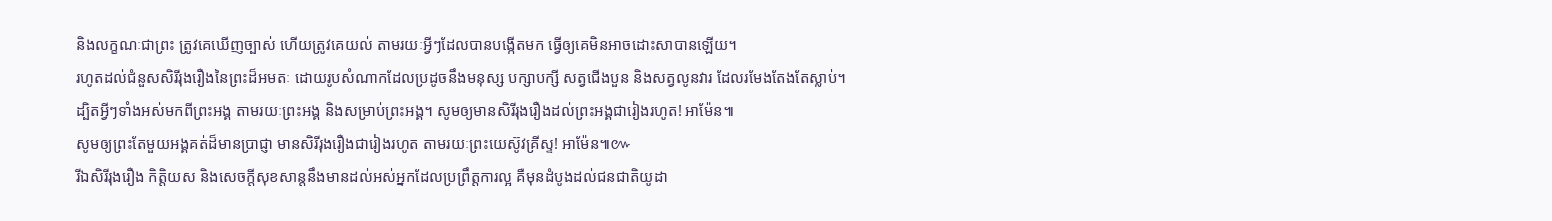និងលក្ខណៈជាព្រះ ត្រូវគេឃើញច្បាស់ ហើយត្រូវគេយល់ តាមរយៈអ្វីៗដែលបានបង្កើតមក ធ្វើឲ្យគេមិនអាចដោះសាបានឡើយ។
រហូតដល់ជំនួសសិរីរុងរឿងនៃព្រះដ៏អមតៈ ដោយរូបសំណាកដែលប្រដូចនឹងមនុស្ស បក្សាបក្សី សត្វជើងបួន និងសត្វលូនវារ ដែលរមែងតែងតែស្លាប់។
ដ្បិតអ្វីៗទាំងអស់មកពីព្រះអង្គ តាមរយៈព្រះអង្គ និងសម្រាប់ព្រះអង្គ។ សូមឲ្យមានសិរីរុងរឿងដល់ព្រះអង្គជារៀងរហូត! អាម៉ែន៕
សូមឲ្យព្រះតែមួយអង្គគត់ដ៏មានប្រាជ្ញា មានសិរីរុងរឿងជារៀងរហូត តាមរយៈព្រះយេស៊ូវគ្រីស្ទ! អាម៉ែន៕៚
រីឯសិរីរុងរឿង កិត្តិយស និងសេចក្ដីសុខសាន្តនឹងមានដល់អស់អ្នកដែលប្រព្រឹត្តការល្អ គឺមុនដំបូងដល់ជនជាតិយូដា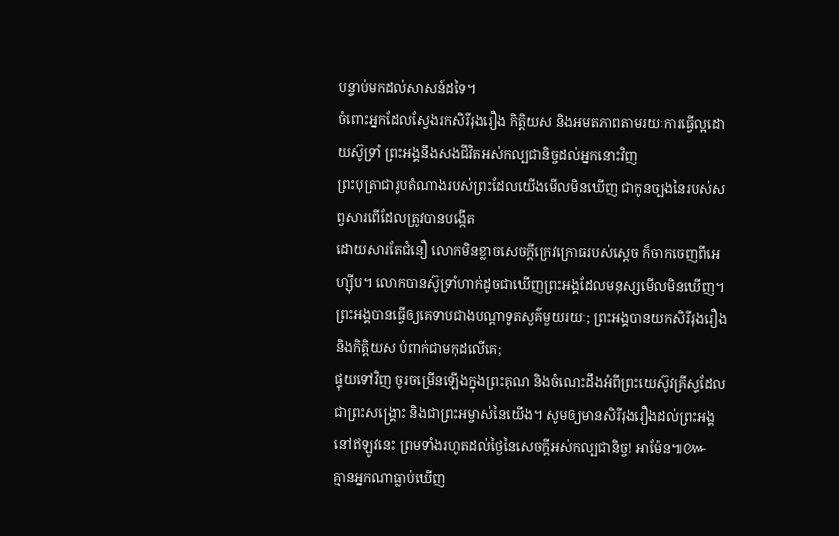បន្ទាប់មកដល់សាសន៍ដទៃ។
ចំពោះអ្នកដែលស្វែងរកសិរីរុងរឿង កិត្តិយស និងអមតភាពតាមរយៈការធ្វើល្អដោយស៊ូទ្រាំ ព្រះអង្គនឹងសងជីវិតអស់កល្បជានិច្ចដល់អ្នកនោះវិញ
ព្រះបុត្រាជារូបតំណាងរបស់ព្រះដែលយើងមើលមិនឃើញ ជាកូនច្បងនៃរបស់សព្វសារពើដែលត្រូវបានបង្កើត
ដោយសារតែជំនឿ លោកមិនខ្លាចសេចក្ដីក្រេវក្រោធរបស់ស្ដេច ក៏ចាកចេញពីអេហ្ស៊ីប។ លោកបានស៊ូទ្រាំហាក់ដូចជាឃើញព្រះអង្គដែលមនុស្សមើលមិនឃើញ។
ព្រះអង្គបានធ្វើឲ្យគេទាបជាងបណ្ដាទូតសួគ៌មួយរយៈ; ព្រះអង្គបានយកសិរីរុងរឿង និងកិត្តិយស បំពាក់ជាមកុដលើគេ;
ផ្ទុយទៅវិញ ចូរចម្រើនឡើងក្នុងព្រះគុណ និងចំណេះដឹងអំពីព្រះយេស៊ូវគ្រីស្ទដែលជាព្រះសង្គ្រោះ និងជាព្រះអម្ចាស់នៃយើង។ សូមឲ្យមានសិរីរុងរឿងដល់ព្រះអង្គ នៅឥឡូវនេះ ព្រមទាំងរហូតដល់ថ្ងៃនៃសេចក្ដីអស់កល្បជានិច្ច! អាម៉ែន៕៚
គ្មានអ្នកណាធ្លាប់ឃើញ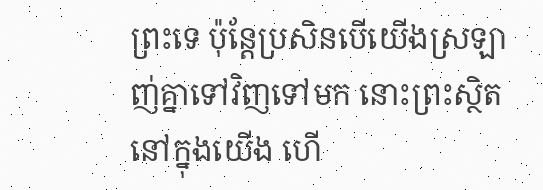ព្រះទេ ប៉ុន្តែប្រសិនបើយើងស្រឡាញ់គ្នាទៅវិញទៅមក នោះព្រះស្ថិតនៅក្នុងយើង ហើ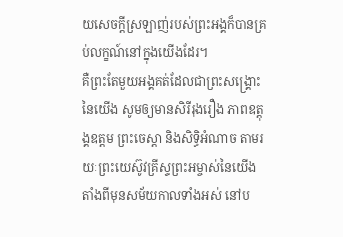យសេចក្ដីស្រឡាញ់របស់ព្រះអង្គក៏បានគ្រប់លក្ខណ៍នៅក្នុងយើងដែរ។
គឺព្រះតែមួយអង្គគត់ដែលជាព្រះសង្គ្រោះនៃយើង សូមឲ្យមានសិរីរុងរឿង ភាពឧត្ដុង្គឧត្ដម ព្រះចេស្ដា និងសិទ្ធិអំណាច តាមរយៈព្រះយេស៊ូវគ្រីស្ទព្រះអម្ចាស់នៃយើង តាំងពីមុនសម័យកាលទាំងអស់ នៅប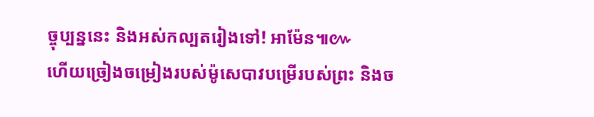ច្ចុប្បន្ននេះ និងអស់កល្បតរៀងទៅ! អាម៉ែន៕៚
ហើយច្រៀងចម្រៀងរបស់ម៉ូសេបាវបម្រើរបស់ព្រះ និងច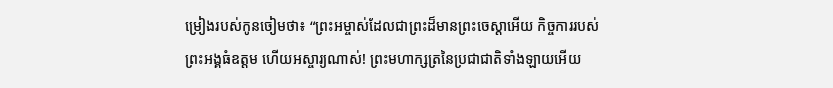ម្រៀងរបស់កូនចៀមថា៖ “ព្រះអម្ចាស់ដែលជាព្រះដ៏មានព្រះចេស្ដាអើយ កិច្ចការរបស់ព្រះអង្គធំឧត្ដម ហើយអស្ចារ្យណាស់! ព្រះមហាក្សត្រនៃប្រជាជាតិទាំងឡាយអើយ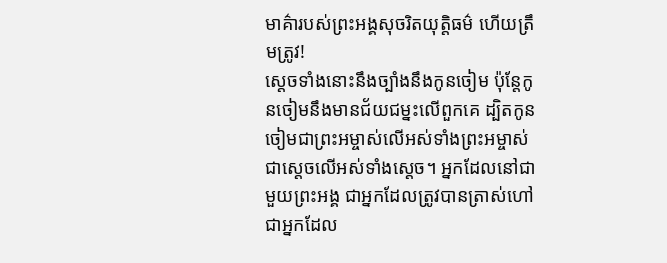មាគ៌ារបស់ព្រះអង្គសុចរិតយុត្តិធម៌ ហើយត្រឹមត្រូវ!
ស្ដេចទាំងនោះនឹងច្បាំងនឹងកូនចៀម ប៉ុន្តែកូនចៀមនឹងមានជ័យជម្នះលើពួកគេ ដ្បិតកូនចៀមជាព្រះអម្ចាស់លើអស់ទាំងព្រះអម្ចាស់ ជាស្ដេចលើអស់ទាំងស្ដេច។ អ្នកដែលនៅជាមួយព្រះអង្គ ជាអ្នកដែលត្រូវបានត្រាស់ហៅ ជាអ្នកដែល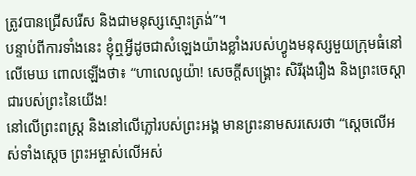ត្រូវបានជ្រើសរើស និងជាមនុស្សស្មោះត្រង់”។
បន្ទាប់ពីការទាំងនេះ ខ្ញុំឮអ្វីដូចជាសំឡេងយ៉ាងខ្លាំងរបស់ហ្វូងមនុស្សមួយក្រុមធំនៅលើមេឃ ពោលឡើងថា៖ “ហាលេលូយ៉ា! សេចក្ដីសង្គ្រោះ សិរីរុងរឿង និងព្រះចេស្ដាជារបស់ព្រះនៃយើង!
នៅលើព្រះពស្ត្រ និងនៅលើភ្លៅរបស់ព្រះអង្គ មានព្រះនាមសរសេរថា “ស្ដេចលើអស់ទាំងស្ដេច ព្រះអម្ចាស់លើអស់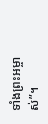ទាំងព្រះអម្ចាស់”។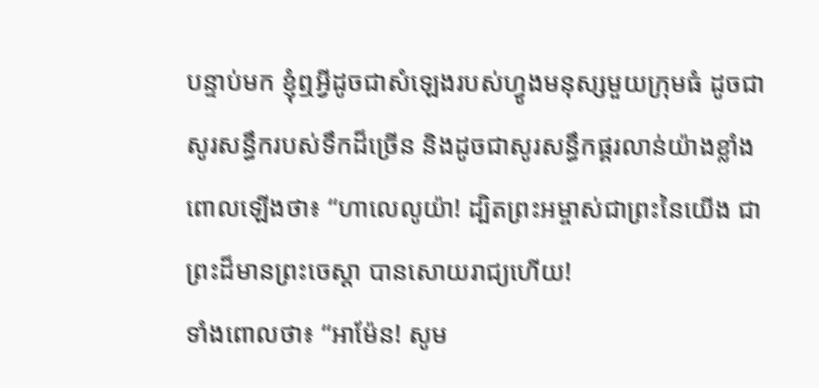បន្ទាប់មក ខ្ញុំឮអ្វីដូចជាសំឡេងរបស់ហ្វូងមនុស្សមួយក្រុមធំ ដូចជាសូរសន្ធឹករបស់ទឹកដ៏ច្រើន និងដូចជាសូរសន្ធឹកផ្គរលាន់យ៉ាងខ្លាំង ពោលឡើងថា៖ “ហាលេលូយ៉ា! ដ្បិតព្រះអម្ចាស់ជាព្រះនៃយើង ជាព្រះដ៏មានព្រះចេស្ដា បានសោយរាជ្យហើយ!
ទាំងពោលថា៖ “អាម៉ែន! សូម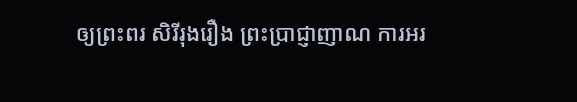ឲ្យព្រះពរ សិរីរុងរឿង ព្រះប្រាជ្ញាញាណ ការអរ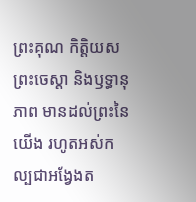ព្រះគុណ កិត្តិយស ព្រះចេស្ដា និងឫទ្ធានុភាព មានដល់ព្រះនៃយើង រហូតអស់កល្បជាអង្វែងត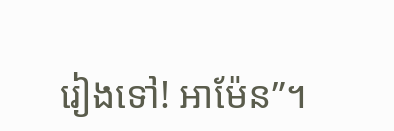រៀងទៅ! អាម៉ែន”។